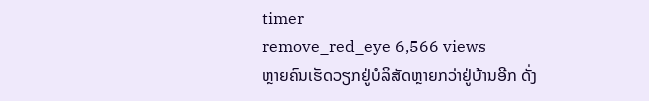timer
remove_red_eye 6,566 views
ຫຼາຍຄົນເຮັດວຽກຢູ່ບໍລິສັດຫຼາຍກວ່າຢູ່ບ້ານອີກ ດັ່ງ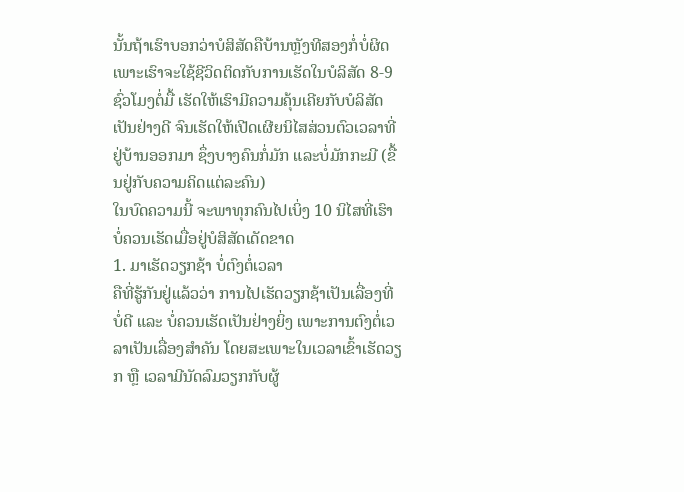ນັ້ນຖ້າເຮົາບອກວ່າບໍສິສັດຄືບ້ານຫຼັງທີສອງກໍ່ບໍ່ຜິດ ເພາະເຮົາຈະໃຊ້ຊີວິດຕິດກັບການເຮັດໃນບໍລິສັດ 8-9 ຊົ່ວໂມງຕໍ່ມື້ ເຮັດໃຫ້ເຮົາມີຄວາມຄຸ້ນເຄີຍກັບບໍລິສັດເປັນຢ່າງດີ ຈົນເຮັດໃຫ້ເປີດເຜີຍນິໄສສ່ວນຕົວເວລາທີ່ຢູ່ບ້ານອອກມາ ຊຶ່ງບາງຄົນກໍ່ມັກ ແລະບໍ່ມັກກະມີ (ຂື້ນຢູ່ກັບຄວາມຄິດແຕ່ລະຄົນ)
ໃນບົດຄວາມນີ້ ຈະພາທຸກຄົນໄປເບິ່ງ 10 ນິໄສທີ່ເຮົາບໍ່ຄວນເຮັດເມື່ອຢູ່ບໍສິສັດເດັດຂາດ
1. ມາເຮັດວຽກຊ້າ ບໍ່ຕົງຕໍ່ເວລາ
ຄືທີ່ຮູ້ກັນຢູ່ແລ້ວວ່າ ການໄປເຮັດວຽກຊ້າເປັນເລື່ອງທີ່ບໍ່ດີ ແລະ ບໍ່ຄວນເຮັດເປັນຢ່າງຍິ່ງ ເພາະການຕົງຕໍ່ເວລາເປັນເລື່ອງສຳຄັນ ໂດຍສະເພາະໃນເວລາເຂົ້າເຮັດວຽກ ຫຼື ເວລາມີນັດລົມວຽກກັບຜູ້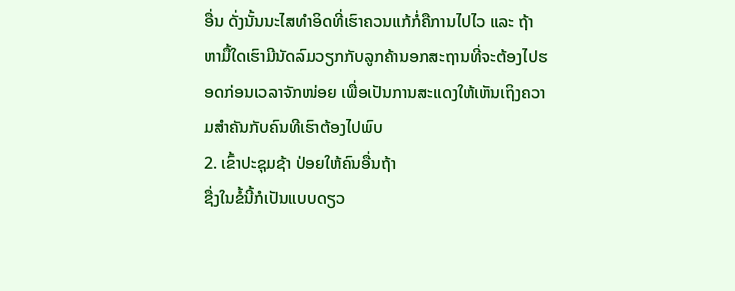ອື່ນ ດັ່ງນັ້ນນະໄສທຳອິດທີ່ເຮົາຄວນແກ້ກໍ່ຄືການໄປໄວ ແລະ ຖ້າຫາມື້ໃດເຮົາມີນັດລົມວຽກກັບລູກຄ້ານອກສະຖານທີ່ຈະຕ້ອງໄປຮອດກ່ອນເວລາຈັກໜ່ອຍ ເພື່ອເປັນການສະແດງໃຫ້ເຫັນເຖິງຄວາມສຳຄັນກັບຄົນທີເຮົາຕ້ອງໄປພົບ
2. ເຂົ້າປະຊຸມຊ້າ ປ່ອຍໃຫ້ຄົນອື່ນຖ້າ
ຊື່ງໃນຂໍ້ນີ້ກໍເປັນແບບດຽວ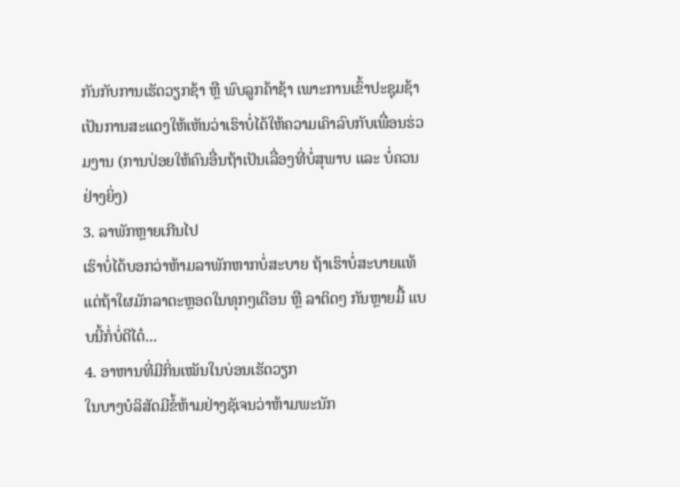ກັນກັບການເຮັດວຽກຊ້າ ຫຼື ພົບລູກຄ້າຊ້າ ເພາະການເຂົ້າປະຊຸມຊ້າເປັນການສະແດງໃຫ້ເຫັນວ່າເຮົາບໍ່ໄດ້ໃຫ້ຄວາມເຄົາລົບກັບເພື່ອນຮ່ວມງານ (ການປ່ອຍໃຫ້ຄົນອື່ນຖ້າເປັນເລື່ອງທີ່ບໍ່ສຸພາບ ແລະ ບໍ່ຄວນຢ່າງຍິ່ງ)
3. ລາພັກຫຼາຍເກີນໄປ
ເຮົາບໍ່ໄດ້ບອກວ່າຫ້າມລາພັກຫາກບໍ່ສະບາຍ ຖ້າເຮົາບໍ່ສະບາຍແທ້ ແຕ່ຖ້າໃຜມັກລາຕະຫຼອດໃນທຸກໆເດືອນ ຫຼື ລາຕິດໆ ກັນຫຼາຍມື້ ແບບນີ້ກໍ່ບໍ່ດີໄດ໋...
4. ອາຫານທີ່ມີກິ່ນເໝັນໃນບ່ອນເຮັດວຽກ
ໃນບາງບໍລິສັດມີຂໍ້ຫ້າມຢ່າງຊັເຈນວ່າຫ້າມພະນັກ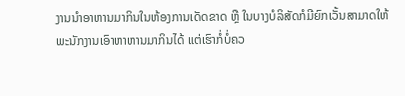ງານນຳອາຫານມາກິນໃນຫ້ອງການເດັດຂາດ ຫຼື ໃນບາງບໍລິສັດກໍມີຍົກເວັ້ນສາມາດໃຫ້ພະນັກງານເອົາຫາຫານມາກິນໄດ້ ແຕ່ເຮົາກໍ່ບໍ່ຄວ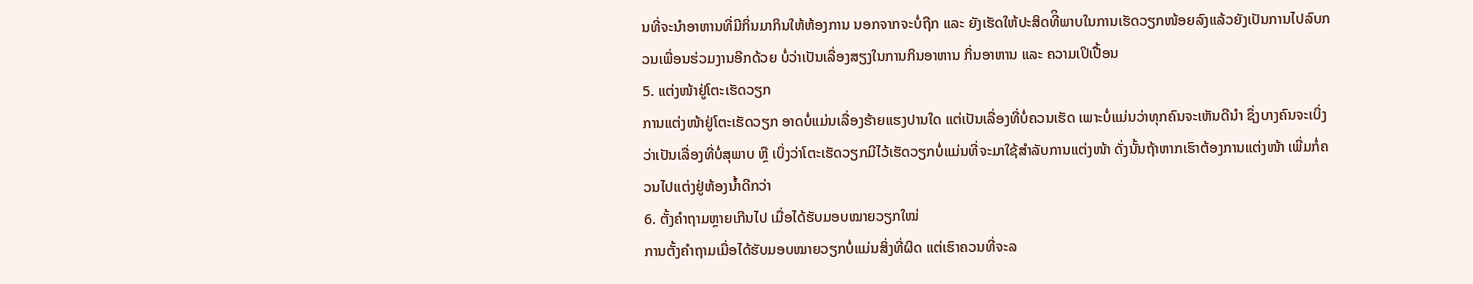ນທີ່ຈະນຳອາຫານທີ່ມີກິ່ນມາກິນໃຫ້ຫ້ອງການ ນອກຈາກຈະບໍ່ຖືກ ແລະ ຍັງເຮັດໃຫ້ປະສິດທີິພາບໃນການເຮັດວຽກໜ້ອຍລົງແລ້ວຍັງເປັນການໄປລົບກວນເພື່ອນຮ່ວມງານອີກດ້ວຍ ບໍ່ວ່າເປັນເລື່ອງສຽງໃນການກິນອາຫານ ກິ່ນອາຫານ ແລະ ຄວາມເປິເປື້ອນ
5. ແຕ່ງໜ້າຢູ່ໂຕະເຮັດວຽກ
ການແຕ່ງໜ້າຢູ່ໂຕະເຮັດວຽກ ອາດບໍ່ແມ່ນເລື່ອງຮ້າຍແຮງປານໃດ ແຕ່ເປັນເລື່ອງທີ່ບໍ່ຄວນເຮັດ ເພາະບໍ່ແມ່ນວ່າທຸກຄົນຈະເຫັນດີນຳ ຊຶ່ງບາງຄົນຈະເບິ່ງວ່າເປັນເລື່ອງທີ່ບໍ່ສຸພາບ ຫຼື ເບິ່ງວ່າໂຕະເຮັດວຽກມີໄວ້ເຮັດວຽກບໍ່ແມ່ນທີ່ຈະມາໃຊ້ສຳລັບການແຕ່ງໜ້າ ດັ່ງນັ້ນຖ້າຫາກເຮົາຕ້ອງການແຕ່ງໜ້າ ເພີ່ມກໍ່ຄວນໄປແຕ່ງຢູ່ຫ້ອງນ້ຳດີກວ່າ
6. ຕັ້ງຄຳຖາມຫຼາຍເກີນໄປ ເມື່ອໄດ້ຮັບມອບໝາຍວຽກໃໝ່
ການຕັ້ງຄຳຖາມເມື່ອໄດ້ຮັບມອບໝາຍວຽກບໍ່ແມ່ນສິ່ງທີ່ຜິດ ແຕ່ເຮົາຄວນທີ່ຈະລ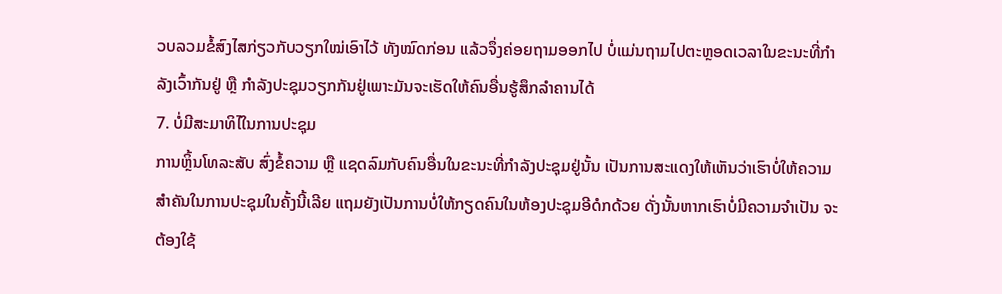ວບລວມຂໍ້ສົງໄສກ່ຽວກັບວຽກໃໝ່ເອົາໄວ້ ທັງໝົດກ່ອນ ແລ້ວຈຶ່ງຄ່ອຍຖາມອອກໄປ ບໍ່ແມ່ນຖາມໄປຕະຫຼອດເວລາໃນຂະນະທີ່ກຳລັງເວົ້າກັນຢູ່ ຫຼື ກຳລັງປະຊຸມວຽກກັນຢູ່ເພາະມັນຈະເຮັດໃຫ້ຄົນອື່ນຮູ້ສຶກລຳຄານໄດ້
7. ບໍ່ມີສະມາທິໄໃນການປະຊຸມ
ການຫຼິ້ນໂທລະສັບ ສົ່ງຂໍ້ຄວາມ ຫຼື ແຊດລົມກັບຄົນອື່ນໃນຂະນະທີ່ກຳລັງປະຊຸມຢູ່ນັ້ນ ເປັນການສະແດງໃຫ້ເຫັນວ່າເຮົາບໍ່ໃຫ້ຄວາມສຳຄັນໃນການປະຊຸມໃນຄັ້ງນີ້ເລີຍ ແຖມຍັງເປັນການບໍ່ໃຫ້ກຽດຄົນໃນຫ້ອງປະຊຸມອີດໍກດ້ວຍ ດັ່ງນັ້ນຫາກເຮົາບໍ່ມີຄວາມຈຳເປັນ ຈະຕ້ອງໃຊ້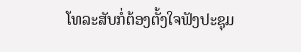ໂທລະສັບກໍ່ຕ້ອງຕັ້ງໃຈຟັງປະຊຸມ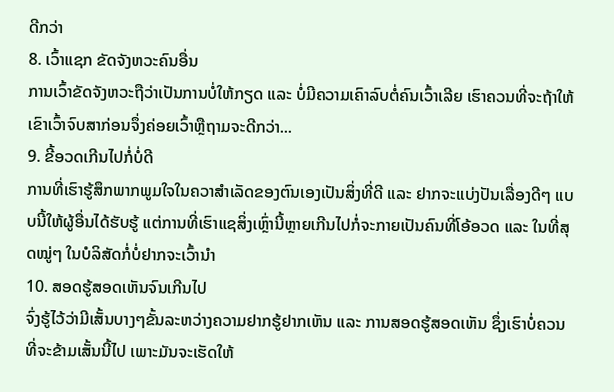ດີກວ່າ
8. ເວົ້າແຊກ ຂັດຈັງຫວະຄົນອື່ນ
ການເວົ້າຂັດຈັງຫວະຖືວ່າເປັນການບໍ່ໃຫ້ກຽດ ແລະ ບໍ່ມີຄວາມເຄົາລົບຕໍ່ຄົນເວົ້າເລີຍ ເຮົາຄວນທີ່ຈະຖ້າໃຫ້ເຂົາເວົ້າຈົບສາກ່ອນຈຶ່ງຄ່ອຍເວົ້າຫຼືຖາມຈະດີກວ່າ...
9. ຂີ້ອວດເກີນໄປກໍ່ບໍ່ດີ
ການທີ່ເຮົາຮູ້ສຶກພາກພູມໃຈໃນຄວາສຳເລັດຂອງຕົນເອງເປັນສິ່ງທີ່ດີ ແລະ ຢາກຈະແບ່ງປັນເລື່ອງດີໆ ແບບນີ້ໃຫ້ຜູ້ອື່ນໄດ້ຮັບຮູ້ ແຕ່ການທີ່ເຮົາແຊສິ່ງເຫຼົ່ານີ້ຫຼາຍເກີນໄປກໍ່ຈະກາຍເປັນຄົນທີ່ໂອ້ອວດ ແລະ ໃນທີ່ສຸດໝູ່ໆ ໃນບໍລິສັດກໍ່ບໍ່ຢາກຈະເວົ້ານຳ
10. ສອດຮູ້ສອດເຫັນຈົນເກີນໄປ
ຈົ່ງຮູ້ໄວ້ວ່າມີເສັ້ນບາງໆຂັ້ນລະຫວ່າງຄວາມຢາກຮູ້ຢາກເຫັນ ແລະ ການສອດຮູ້ສອດເຫັນ ຊຶ່ງເຮົາບໍ່ຄວນທີ່ຈະຂ້າມເສັ້ນນີ້ໄປ ເພາະມັນຈະເຮັດໃຫ້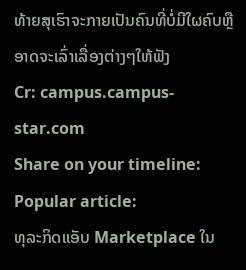ທ້າຍສຸເຮົາຈະກາຍເປັນຄົນທີ່ບໍ່ມີໃຜຄົບຫຼືອາດຈະເລົ່າເລື່ອງຕ່າງໆໃຫ້ຟັງ
Cr: campus.campus-star.com
Share on your timeline:
Popular article:
ທຸລະກິດແອັບ Marketplace ໃນ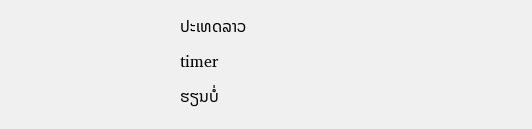ປະເທດລາວ
timer
ຮຽນບໍ່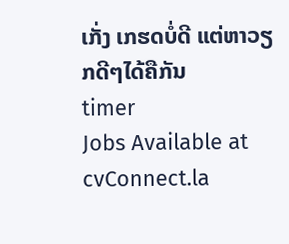ເກັ່ງ ເກຮດບໍ່ດີ ແຕ່ຫາວຽກດີໆໄດ້ຄືກັນ
timer
Jobs Available at cvConnect.la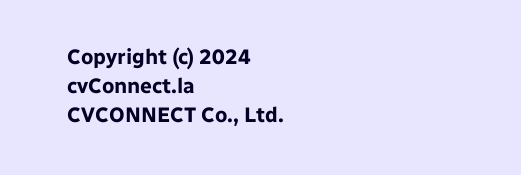Copyright (c) 2024 cvConnect.la CVCONNECT Co., Ltd.